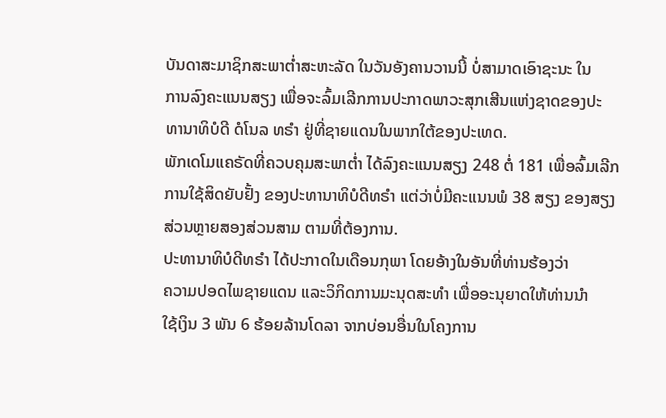ບັນດາສະມາຊິກສະພາຕ່ຳສະຫະລັດ ໃນວັນອັງຄານວານນີ້ ບໍ່ສາມາດເອົາຊະນະ ໃນ
ການລົງຄະແນນສຽງ ເພື່ອຈະລົ້ມເລີກການປະກາດພາວະສຸກເສີນແຫ່ງຊາດຂອງປະ
ທານາທິບໍດີ ດໍໂນລ ທຣຳ ຢູ່ທີ່ຊາຍແດນໃນພາກໃຕ້ຂອງປະເທດ.
ພັກເດໂມແຄຣັດທີ່ຄວບຄຸມສະພາຕ່ຳ ໄດ້ລົງຄະແນນສຽງ 248 ຕໍ່ 181 ເພື່ອລົ້ມເລີກ
ການໃຊ້ສິດຍັບຢັ້ງ ຂອງປະທານາທິບໍດີທຣຳ ແຕ່ວ່າບໍ່ມີຄະແນນພໍ 38 ສຽງ ຂອງສຽງ
ສ່ວນຫຼາຍສອງສ່ວນສາມ ຕາມທີ່ຕ້ອງການ.
ປະທານາທິບໍດີທຣຳ ໄດ້ປະກາດໃນເດືອນກຸພາ ໂດຍອ້າງໃນອັນທີ່ທ່ານຮ້ອງວ່າ
ຄວາມປອດໄພຊາຍແດນ ແລະວິກິດການມະນຸດສະທຳ ເພື່ອອະນຸຍາດໃຫ້ທ່ານນຳ
ໃຊ້ເງິນ 3 ພັນ 6 ຮ້ອຍລ້ານໂດລາ ຈາກບ່ອນອື່ນໃນໂຄງການ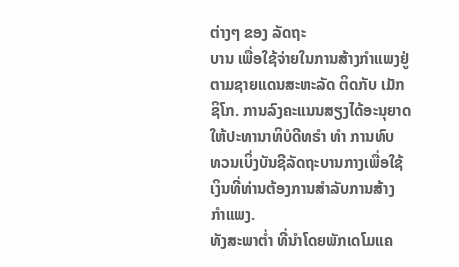ຕ່າງໆ ຂອງ ລັດຖະ
ບານ ເພື່ອໃຊ້ຈ່າຍໃນການສ້າງກຳແພງຢູ່ຕາມຊາຍແດນສະຫະລັດ ຕິດກັບ ເມັກ
ຊິໂກ. ການລົງຄະແນນສຽງໄດ້ອະນຸຍາດໃຫ້ປະທານາທິບໍດີທຣຳ ທຳ ການທົບ
ທວນເບິ່ງບັນຊີລັດຖະບານກາງເພື່ອໃຊ້ເງິນທີ່ທ່ານຕ້ອງການສຳລັບການສ້າງ
ກຳແພງ.
ທັງສະພາຕ່ຳ ທີ່ນຳໂດຍພັກເດໂມແຄ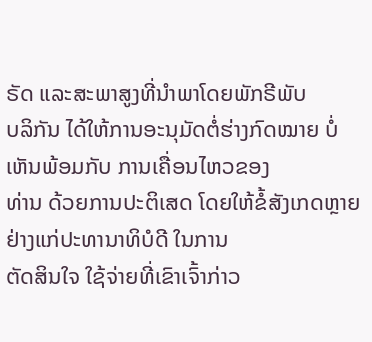ຣັດ ແລະສະພາສູງທີ່ນຳພາໂດຍພັກຣີພັບ
ບລິກັນ ໄດ້ໃຫ້ການອະນຸມັດຕໍ່ຮ່າງກົດໝາຍ ບໍ່ເຫັນພ້ອມກັບ ການເຄື່ອນໄຫວຂອງ
ທ່ານ ດ້ວຍການປະຕິເສດ ໂດຍໃຫ້ຂໍ້ສັງເກດຫຼາຍຢ່າງແກ່ປະທານາທິບໍດີ ໃນການ
ຕັດສິນໃຈ ໃຊ້ຈ່າຍທີ່ເຂົາເຈົ້າກ່າວ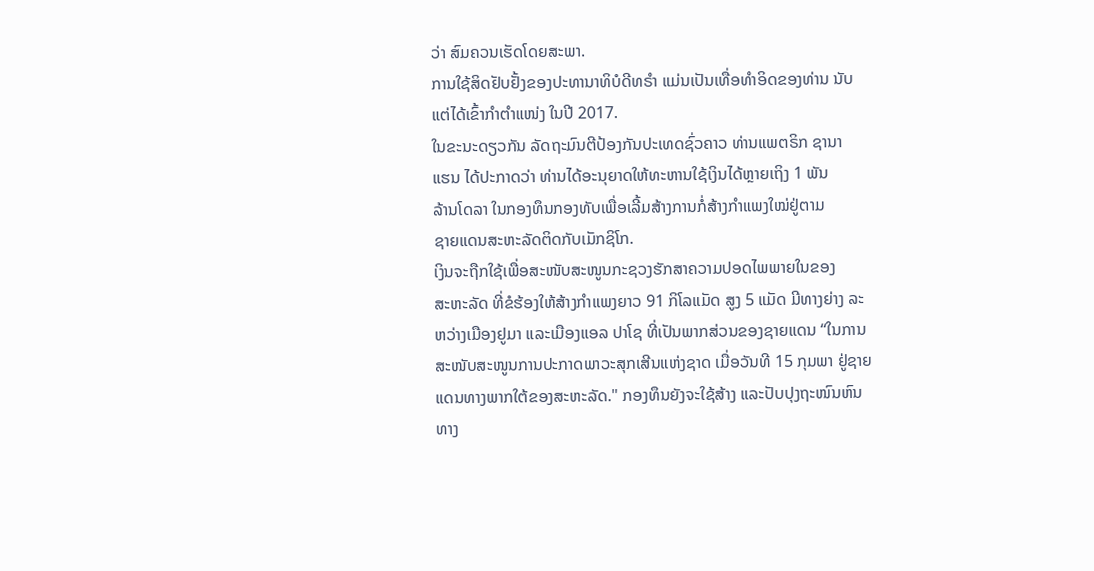ວ່າ ສົມຄວນເຮັດໂດຍສະພາ.
ການໃຊ້ສິດຢັບຢັ້ງຂອງປະທານາທິບໍດີທຣຳ ແມ່ນເປັນເທື່ອທຳອິດຂອງທ່ານ ນັບ
ແຕ່ໄດ້ເຂົ້າກຳຕຳແໜ່ງ ໃນປີ 2017.
ໃນຂະນະດຽວກັນ ລັດຖະມົນຕີປ້ອງກັນປະເທດຊົ່ວຄາວ ທ່ານແພຕຣິກ ຊານາ
ແຮນ ໄດ້ປະກາດວ່າ ທ່ານໄດ້ອະນຸຍາດໃຫ້ທະຫານໃຊ້ເງິນໄດ້ຫຼາຍເຖິງ 1 ພັນ
ລ້ານໂດລາ ໃນກອງທຶນກອງທັບເພື່ອເລີ້ມສ້າງການກໍ່ສ້າງກຳແພງໃໝ່ຢູ່ຕາມ
ຊາຍແດນສະຫະລັດຕິດກັບເມັກຊິໂກ.
ເງິນຈະຖືກໃຊ້ເພື່ອສະໜັບສະໜູນກະຊວງຮັກສາຄວາມປອດໄພພາຍໃນຂອງ
ສະຫະລັດ ທີ່ຂໍຮ້ອງໃຫ້ສ້າງກຳແພງຍາວ 91 ກິໂລແມັດ ສູງ 5 ແມັດ ມີທາງຍ່າງ ລະ
ຫວ່າງເມືອງຢູມາ ແລະເມືອງແອລ ປາໂຊ ທີ່ເປັນພາກສ່ວນຂອງຊາຍແດນ “ໃນການ
ສະໜັບສະໜູນການປະກາດພາວະສຸກເສີນແຫ່ງຊາດ ເມື່ອວັນທີ 15 ກຸມພາ ຢູ່ຊາຍ
ແດນທາງພາກໃຕ້ຂອງສະຫະລັດ." ກອງທຶນຍັງຈະໃຊ້ສ້າງ ແລະປັບປຸງຖະໜົນຫົນ
ທາງ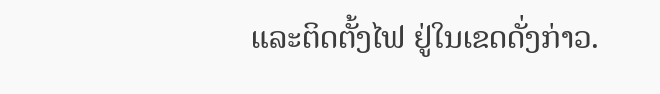ແລະຕິດຕັ້ງໄຟ ຢູ່ໃນເຂດດັ່ງກ່າວ.